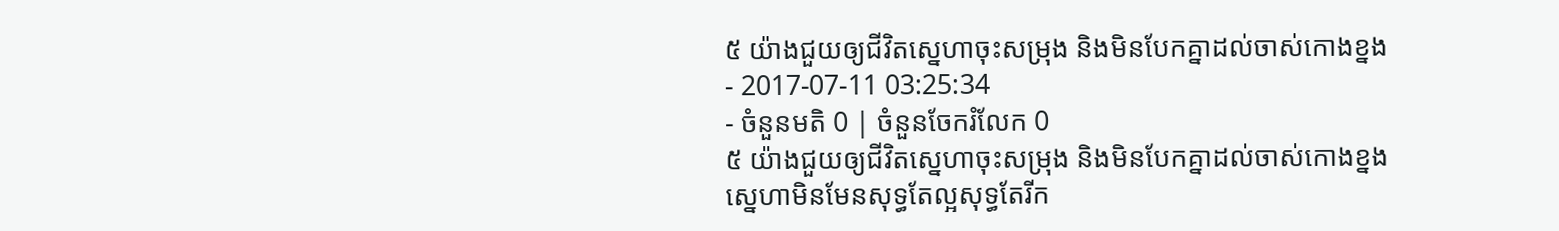៥ យ៉ាងជួយឲ្យជីវិតស្នេហាចុះសម្រុង និងមិនបែកគ្នាដល់ចាស់កោងខ្នង
- 2017-07-11 03:25:34
- ចំនួនមតិ 0 | ចំនួនចែករំលែក 0
៥ យ៉ាងជួយឲ្យជីវិតស្នេហាចុះសម្រុង និងមិនបែកគ្នាដល់ចាស់កោងខ្នង
ស្នេហាមិនមែនសុទ្ធតែល្អសុទ្ធតែរីក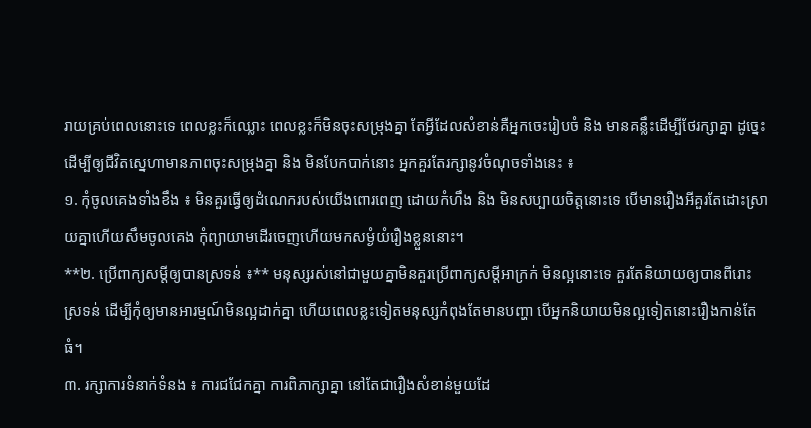រាយគ្រប់ពេលនោះទេ ពេលខ្លះក៏ឈ្លោះ ពេលខ្លះក៏មិនចុះសម្រុងគ្នា តែអ្វីដែលសំខាន់គឺអ្នកចេះរៀបចំ និង មានគន្លឹះដើម្បីថែរក្សាគ្នា ដូច្នេះដើម្បីឲ្យជីវិតស្នេហាមានភាពចុះសម្រុងគ្នា និង មិនបែកបាក់នោះ អ្នកគួរតែរក្សានូវចំណុចទាំងនេះ ៖
១. កុំចូលគេងទាំងខឹង ៖ មិនគួរធ្វើឲ្យដំណេករបស់យើងពោរពេញ ដោយកំហឹង និង មិនសប្បាយចិត្តនោះទេ បើមានរឿងអីគួរតែដោះស្រាយគ្នាហើយសឹមចូលគេង កុំព្យាយាមដើរចេញហើយមកសម្ងំយំរឿងខ្លួននោះ។
**២. ប្រើពាក្យសម្ដីឲ្យបានស្រទន់ ៖** មនុស្សរស់នៅជាមួយគ្នាមិនគួរប្រើពាក្យសម្ដីអាក្រក់ មិនល្អនោះទេ គួរតែនិយាយឲ្យបានពីរោះ ស្រទន់ ដើម្បីកុំឲ្យមានអារម្មណ៍មិនល្អដាក់គ្នា ហើយពេលខ្លះទៀតមនុស្សកំពុងតែមានបញ្ហា បើអ្នកនិយាយមិនល្អទៀតនោះរឿងកាន់តែធំ។
៣. រក្សាការទំនាក់ទំនង ៖ ការជជែកគ្នា ការពិភាក្សាគ្នា នៅតែជារឿងសំខាន់មួយដែ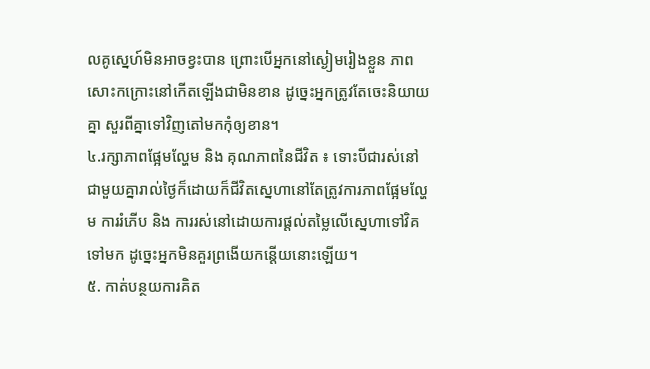លគូស្នេហ៍មិនអាចខ្វះបាន ព្រោះបើអ្នកនៅស្ងៀមរៀងខ្លួន ភាពសោះកក្រោះនៅកើតឡើងជាមិនខាន ដូច្នេះអ្នកត្រូវតែចេះនិយាយគ្នា សួរពីគ្នាទៅវិញតៅមកកុំឲ្យខាន។
៤.រក្សាភាពផ្អែមល្ហែម និង គុណភាពនៃជីវិត ៖ ទោះបីជារស់នៅជាមួយគ្នារាល់ថ្ងៃក៏ដោយក៏ជីវិតស្នេហានៅតែត្រូវការភាពផ្អែមល្ហែម ការរំភើប និង ការរស់នៅដោយការផ្ដល់តម្លៃលើស្នេហាទៅវិគទៅមក ដូច្នេះអ្នកមិនគួរព្រងើយកន្តើយនោះឡើយ។
៥. កាត់បន្ថយការគិត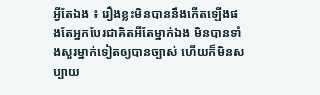អ្វីតែឯង ៖ រឿងខ្លះមិនបាននឹងកើតឡើងផងតែអ្នកបែរជាគិតអីតែម្នាក់ឯង មិនបានទាំងសួរម្នាក់ទៀតឲ្យបានច្បាស់ ហើយក៏មិនសប្បាយ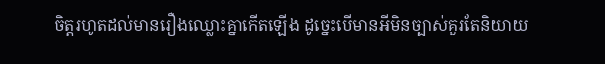ចិត្តរហូតដល់មានរឿងឈ្លោះគ្នាកើតឡើង ដូច្នេះបើមានអីមិនច្បាស់គួរតែនិយាយ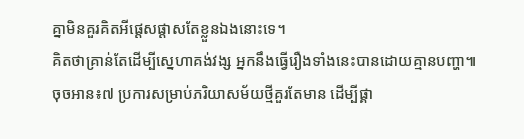គ្នាមិនគួរគិតអីផ្ដេសផ្ដាសតែខ្លួនឯងនោះទេ។
គិតថាគ្រាន់តែដើម្បីស្នេហាគង់វង្ស អ្នកនឹងធ្វើរឿងទាំងនេះបានដោយគ្មានបញ្ហា៕
ចុចអាន៖៧ ប្រការសម្រាប់ភរិយាសម័យថ្មីគួរតែមាន ដើម្បីផ្គា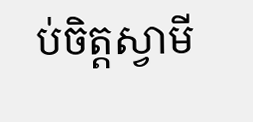ប់ចិត្តស្វាមី